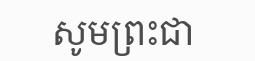សូមព្រះជា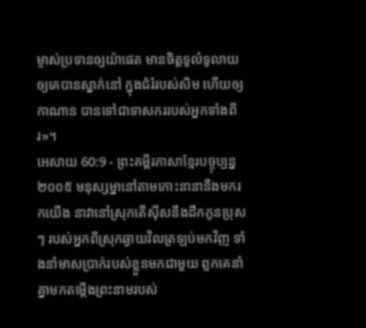ម្ចាស់ប្រទានឲ្យយ៉ាផេត មានចិត្តទូលំទូលាយ ឲ្យគេបានស្នាក់នៅ ក្នុងជំរំរបស់សិម ហើយឲ្យកាណាន បានទៅជាទាសកររបស់អ្នកទាំងពីរ»។
អេសាយ 60:9 - ព្រះគម្ពីរភាសាខ្មែរបច្ចុប្បន្ន ២០០៥ មនុស្សម្នានៅតាមកោះនានានឹងមករកយើង នាវានៅស្រុកតើស៊ីសនឹងដឹកកូនប្រុសៗ របស់អ្នកពីស្រុកឆ្ងាយវិលត្រឡប់មកវិញ ទាំងនាំមាសប្រាក់របស់ខ្លួនមកជាមួយ ពួកគេនាំគ្នាមកតម្កើងព្រះនាមរបស់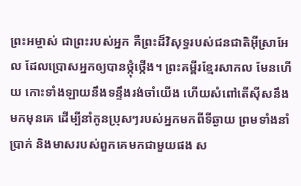ព្រះអម្ចាស់ ជាព្រះរបស់អ្នក គឺព្រះដ៏វិសុទ្ធរបស់ជនជាតិអ៊ីស្រាអែល ដែលប្រោសអ្នកឲ្យបានថ្កុំថ្កើង។ ព្រះគម្ពីរខ្មែរសាកល មែនហើយ កោះទាំងឡាយនឹងទន្ទឹងរង់ចាំយើង ហើយសំពៅតើស៊ីសនឹងមកមុនគេ ដើម្បីនាំកូនប្រុសៗរបស់អ្នកមកពីទីឆ្ងាយ ព្រមទាំងនាំប្រាក់ និងមាសរបស់ពួកគេមកជាមួយផង ស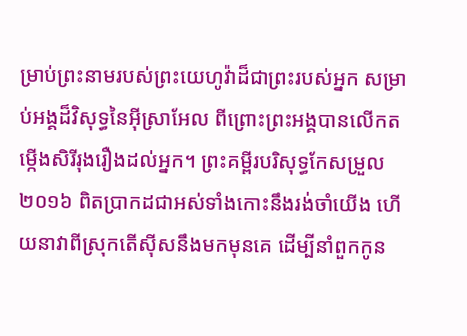ម្រាប់ព្រះនាមរបស់ព្រះយេហូវ៉ាដ៏ជាព្រះរបស់អ្នក សម្រាប់អង្គដ៏វិសុទ្ធនៃអ៊ីស្រាអែល ពីព្រោះព្រះអង្គបានលើកតម្កើងសិរីរុងរឿងដល់អ្នក។ ព្រះគម្ពីរបរិសុទ្ធកែសម្រួល ២០១៦ ពិតប្រាកដជាអស់ទាំងកោះនឹងរង់ចាំយើង ហើយនាវាពីស្រុកតើស៊ីសនឹងមកមុនគេ ដើម្បីនាំពួកកូន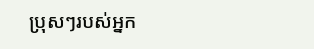ប្រុសៗរបស់អ្នក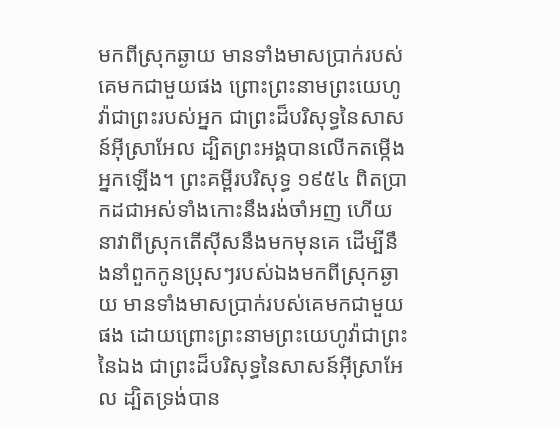មកពីស្រុកឆ្ងាយ មានទាំងមាសប្រាក់របស់គេមកជាមួយផង ព្រោះព្រះនាមព្រះយេហូវ៉ាជាព្រះរបស់អ្នក ជាព្រះដ៏បរិសុទ្ធនៃសាសន៍អ៊ីស្រាអែល ដ្បិតព្រះអង្គបានលើកតម្កើងអ្នកឡើង។ ព្រះគម្ពីរបរិសុទ្ធ ១៩៥៤ ពិតប្រាកដជាអស់ទាំងកោះនឹងរង់ចាំអញ ហើយនាវាពីស្រុកតើស៊ីសនឹងមកមុនគេ ដើម្បីនឹងនាំពួកកូនប្រុសៗរបស់ឯងមកពីស្រុកឆ្ងាយ មានទាំងមាសប្រាក់របស់គេមកជាមួយផង ដោយព្រោះព្រះនាមព្រះយេហូវ៉ាជាព្រះនៃឯង ជាព្រះដ៏បរិសុទ្ធនៃសាសន៍អ៊ីស្រាអែល ដ្បិតទ្រង់បាន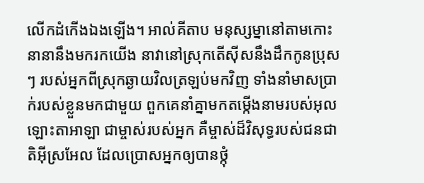លើកដំកើងឯងឡើង។ អាល់គីតាប មនុស្សម្នានៅតាមកោះនានានឹងមករកយើង នាវានៅស្រុកតើស៊ីសនឹងដឹកកូនប្រុសៗ របស់អ្នកពីស្រុកឆ្ងាយវិលត្រឡប់មកវិញ ទាំងនាំមាសប្រាក់របស់ខ្លួនមកជាមួយ ពួកគេនាំគ្នាមកតម្កើងនាមរបស់អុលឡោះតាអាឡា ជាម្ចាស់របស់អ្នក គឺម្ចាស់ដ៏វិសុទ្ធរបស់ជនជាតិអ៊ីស្រអែល ដែលប្រោសអ្នកឲ្យបានថ្កុំ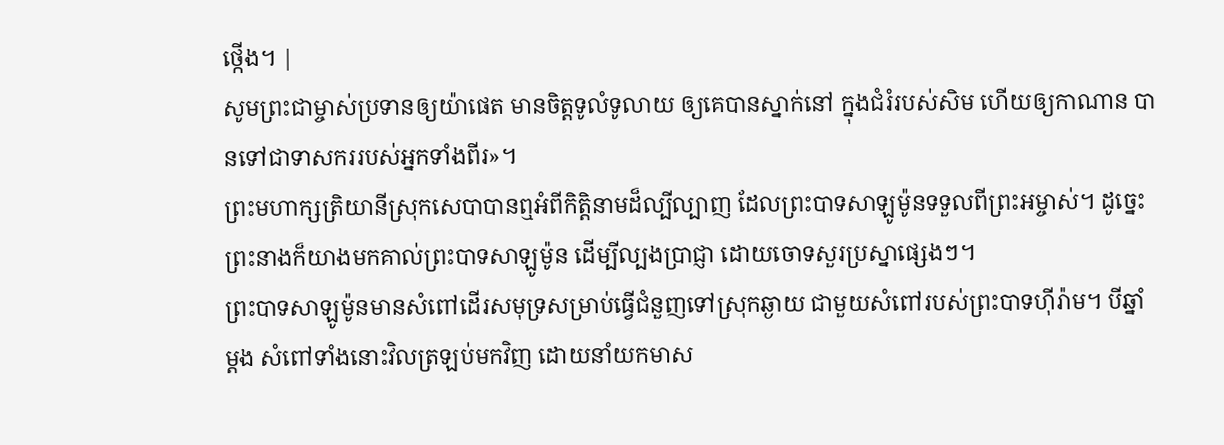ថ្កើង។ |
សូមព្រះជាម្ចាស់ប្រទានឲ្យយ៉ាផេត មានចិត្តទូលំទូលាយ ឲ្យគេបានស្នាក់នៅ ក្នុងជំរំរបស់សិម ហើយឲ្យកាណាន បានទៅជាទាសកររបស់អ្នកទាំងពីរ»។
ព្រះមហាក្សត្រិយានីស្រុកសេបាបានឮអំពីកិត្តិនាមដ៏ល្បីល្បាញ ដែលព្រះបាទសាឡូម៉ូនទទួលពីព្រះអម្ចាស់។ ដូច្នេះ ព្រះនាងក៏យាងមកគាល់ព្រះបាទសាឡូម៉ូន ដើម្បីល្បងប្រាជ្ញា ដោយចោទសួរប្រស្នាផ្សេងៗ។
ព្រះបាទសាឡូម៉ូនមានសំពៅដើរសមុទ្រសម្រាប់ធ្វើជំនួញទៅស្រុកឆ្ងាយ ជាមួយសំពៅរបស់ព្រះបាទហ៊ីរ៉ាម។ បីឆ្នាំម្ដង សំពៅទាំងនោះវិលត្រឡប់មកវិញ ដោយនាំយកមាស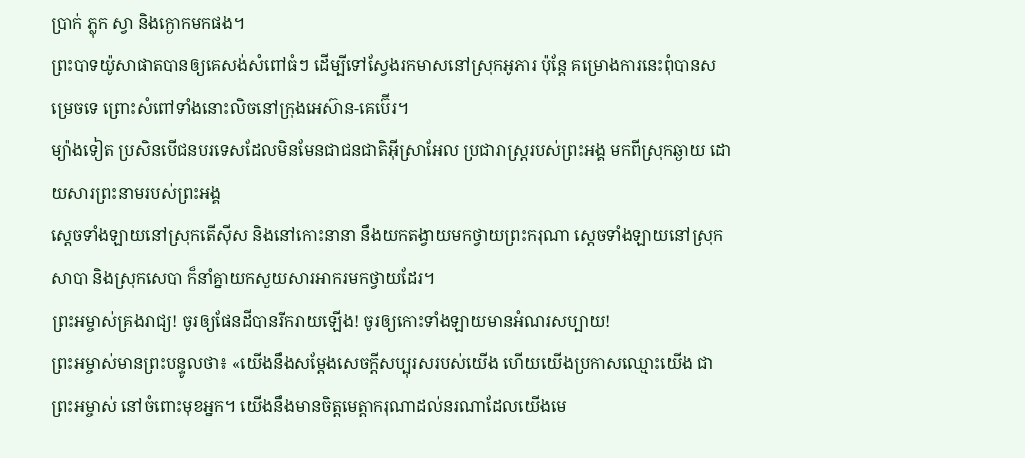ប្រាក់ ភ្លុក ស្វា និងក្ងោកមកផង។
ព្រះបាទយ៉ូសាផាតបានឲ្យគេសង់សំពៅធំៗ ដើម្បីទៅស្វែងរកមាសនៅស្រុកអូភារ ប៉ុន្តែ គម្រោងការនេះពុំបានសម្រេចទេ ព្រោះសំពៅទាំងនោះលិចនៅក្រុងអេស៊ាន-គេប៊ើរ។
ម្យ៉ាងទៀត ប្រសិនបើជនបរទេសដែលមិនមែនជាជនជាតិអ៊ីស្រាអែល ប្រជារាស្ត្ររបស់ព្រះអង្គ មកពីស្រុកឆ្ងាយ ដោយសារព្រះនាមរបស់ព្រះអង្គ
ស្ដេចទាំងឡាយនៅស្រុកតើស៊ីស និងនៅកោះនានា នឹងយកតង្វាយមកថ្វាយព្រះករុណា ស្ដេចទាំងឡាយនៅស្រុកសាបា និងស្រុកសេបា ក៏នាំគ្នាយកសួយសារអាករមកថ្វាយដែរ។
ព្រះអម្ចាស់គ្រងរាជ្យ! ចូរឲ្យផែនដីបានរីករាយឡើង! ចូរឲ្យកោះទាំងឡាយមានអំណរសប្បាយ!
ព្រះអម្ចាស់មានព្រះបន្ទូលថា៖ «យើងនឹងសម្តែងសេចក្ដីសប្បុរសរបស់យើង ហើយយើងប្រកាសឈ្មោះយើង ជាព្រះអម្ចាស់ នៅចំពោះមុខអ្នក។ យើងនឹងមានចិត្តមេត្តាករុណាដល់នរណាដែលយើងមេ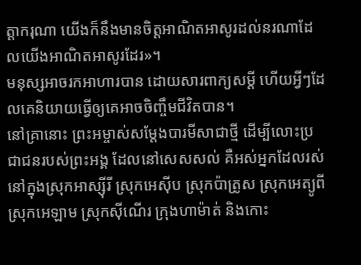ត្តាករុណា យើងក៏នឹងមានចិត្តអាណិតអាសូរដល់នរណាដែលយើងអាណិតអាសូរដែរ»។
មនុស្សអាចរកអាហារបាន ដោយសារពាក្យសម្ដី ហើយអ្វីៗដែលគេនិយាយធ្វើឲ្យគេអាចចិញ្ចឹមជីវិតបាន។
នៅគ្រានោះ ព្រះអម្ចាស់សម្តែងបារមីសាជាថ្មី ដើម្បីលោះប្រជាជនរបស់ព្រះអង្គ ដែលនៅសេសសល់ គឺអស់អ្នកដែលរស់នៅក្នុងស្រុកអាស្ស៊ីរី ស្រុកអេស៊ីប ស្រុកប៉ាត្រូស ស្រុកអេត្យូពី ស្រុកអេឡាម ស្រុកស៊ីណើរ ក្រុងហាម៉ាត់ និងកោះ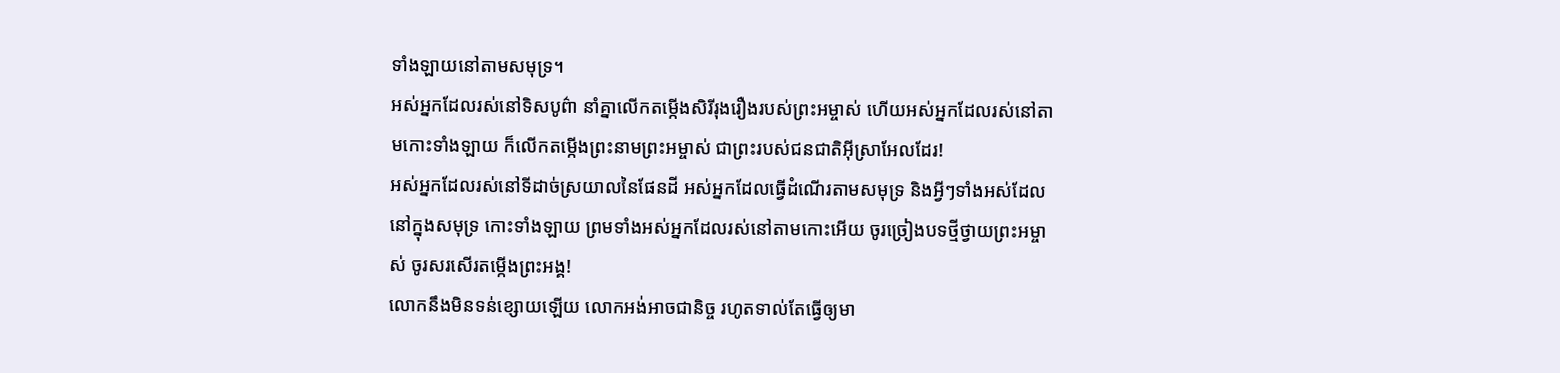ទាំងឡាយនៅតាមសមុទ្រ។
អស់អ្នកដែលរស់នៅទិសបូព៌ា នាំគ្នាលើកតម្កើងសិរីរុងរឿងរបស់ព្រះអម្ចាស់ ហើយអស់អ្នកដែលរស់នៅតាមកោះទាំងឡាយ ក៏លើកតម្កើងព្រះនាមព្រះអម្ចាស់ ជាព្រះរបស់ជនជាតិអ៊ីស្រាអែលដែរ!
អស់អ្នកដែលរស់នៅទីដាច់ស្រយាលនៃផែនដី អស់អ្នកដែលធ្វើដំណើរតាមសមុទ្រ និងអ្វីៗទាំងអស់ដែលនៅក្នុងសមុទ្រ កោះទាំងឡាយ ព្រមទាំងអស់អ្នកដែលរស់នៅតាមកោះអើយ ចូរច្រៀងបទថ្មីថ្វាយព្រះអម្ចាស់ ចូរសរសើរតម្កើងព្រះអង្គ!
លោកនឹងមិនទន់ខ្សោយឡើយ លោកអង់អាចជានិច្ច រហូតទាល់តែធ្វើឲ្យមា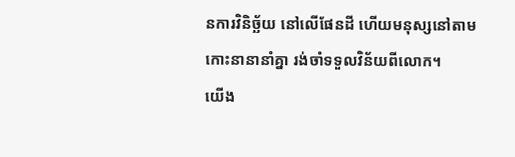នការវិនិច្ឆ័យ នៅលើផែនដី ហើយមនុស្សនៅតាមកោះនានានាំគ្នា រង់ចាំទទួលវិន័យពីលោក។
យើង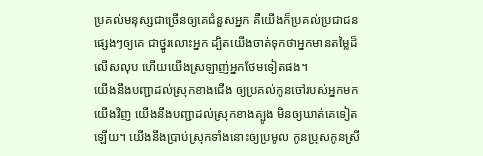ប្រគល់មនុស្សជាច្រើនឲ្យគេជំនួសអ្នក គឺយើងក៏ប្រគល់ប្រជាជនផ្សេងៗឲ្យគេ ជាថ្នូរលោះអ្នក ដ្បិតយើងចាត់ទុកថាអ្នកមានតម្លៃដ៏លើសលុប ហើយយើងស្រឡាញ់អ្នកថែមទៀតផង។
យើងនឹងបញ្ជាដល់ស្រុកខាងជើង ឲ្យប្រគល់កូនចៅរបស់អ្នកមកយើងវិញ យើងនឹងបញ្ជាដល់ស្រុកខាងត្បូង មិនឲ្យឃាត់គេទៀតឡើយ។ យើងនឹងប្រាប់ស្រុកទាំងនោះឲ្យប្រមូល កូនប្រុសកូនស្រី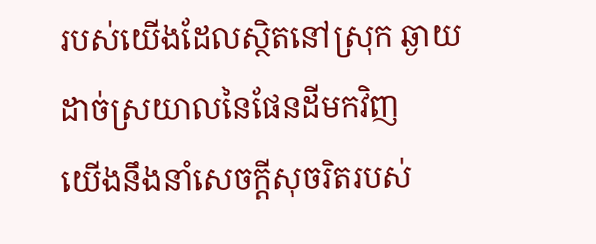របស់យើងដែលស្ថិតនៅស្រុក ឆ្ងាយដាច់ស្រយាលនៃផែនដីមកវិញ
យើងនឹងនាំសេចក្ដីសុចរិតរបស់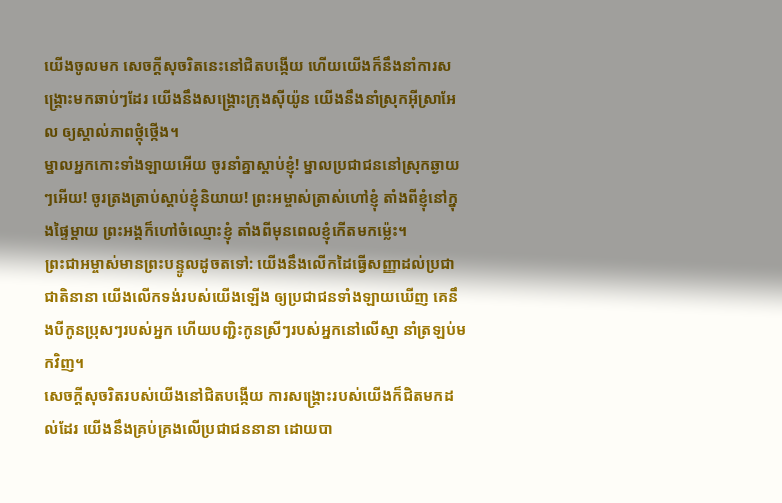យើងចូលមក សេចក្ដីសុចរិតនេះនៅជិតបង្កើយ ហើយយើងក៏នឹងនាំការសង្គ្រោះមកឆាប់ៗដែរ យើងនឹងសង្គ្រោះក្រុងស៊ីយ៉ូន យើងនឹងនាំស្រុកអ៊ីស្រាអែល ឲ្យស្គាល់ភាពថ្កុំថ្កើង។
ម្នាលអ្នកកោះទាំងឡាយអើយ ចូរនាំគ្នាស្ដាប់ខ្ញុំ! ម្នាលប្រជាជននៅស្រុកឆ្ងាយៗអើយ! ចូរត្រងត្រាប់ស្ដាប់ខ្ញុំនិយាយ! ព្រះអម្ចាស់ត្រាស់ហៅខ្ញុំ តាំងពីខ្ញុំនៅក្នុងផ្ទៃម្ដាយ ព្រះអង្គក៏ហៅចំឈ្មោះខ្ញុំ តាំងពីមុនពេលខ្ញុំកើតមកម៉្លេះ។
ព្រះជាអម្ចាស់មានព្រះបន្ទូលដូចតទៅ: យើងនឹងលើកដៃធ្វើសញ្ញាដល់ប្រជាជាតិនានា យើងលើកទង់របស់យើងឡើង ឲ្យប្រជាជនទាំងឡាយឃើញ គេនឹងបីកូនប្រុសៗរបស់អ្នក ហើយបញ្ជិះកូនស្រីៗរបស់អ្នកនៅលើស្មា នាំត្រឡប់មកវិញ។
សេចក្ដីសុចរិតរបស់យើងនៅជិតបង្កើយ ការសង្គ្រោះរបស់យើងក៏ជិតមកដល់ដែរ យើងនឹងគ្រប់គ្រងលើប្រជាជននានា ដោយបា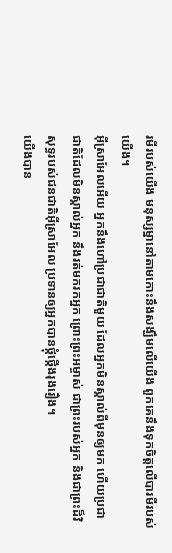រមីរបស់យើង មនុស្សម្នានៅតាមកោះនឹងសង្ឃឹមលើយើង ពួកគេនឹងទុកចិត្តលើបារមីរបស់យើង។
អ៊ីស្រាអែលអើយ អ្នកនឹងហៅប្រជាជាតិមួយ ដែលអ្នកមិនស្គាល់ពីមុនឲ្យមក ហើយប្រជាជាតិដែលមិនស្គាល់អ្នក នឹងរត់មករកអ្នក ព្រោះព្រះអម្ចាស់ ជាព្រះរបស់អ្នក និងជាព្រះដ៏វិសុទ្ធរបស់ជនជាតិអ៊ីស្រាអែល ប្រទានឲ្យអ្នកបានថ្កុំថ្កើងរុងរឿង។
យើងបាន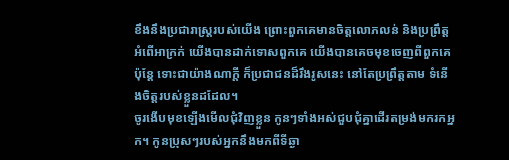ខឹងនឹងប្រជារាស្ត្ររបស់យើង ព្រោះពួកគេមានចិត្តលោភលន់ និងប្រព្រឹត្តអំពើអាក្រក់ យើងបានដាក់ទោសពួកគេ យើងបានគេចមុខចេញពីពួកគេ ប៉ុន្តែ ទោះជាយ៉ាងណាក្ដី ក៏ប្រជាជនដ៏រឹងរូសនេះ នៅតែប្រព្រឹត្តតាម ទំនើងចិត្តរបស់ខ្លួនដដែល។
ចូរងើបមុខឡើងមើលជុំវិញខ្លួន កូនៗទាំងអស់ជួបជុំគ្នាដើរតម្រង់មករកអ្នក។ កូនប្រុសៗរបស់អ្នកនឹងមកពីទីឆ្ងា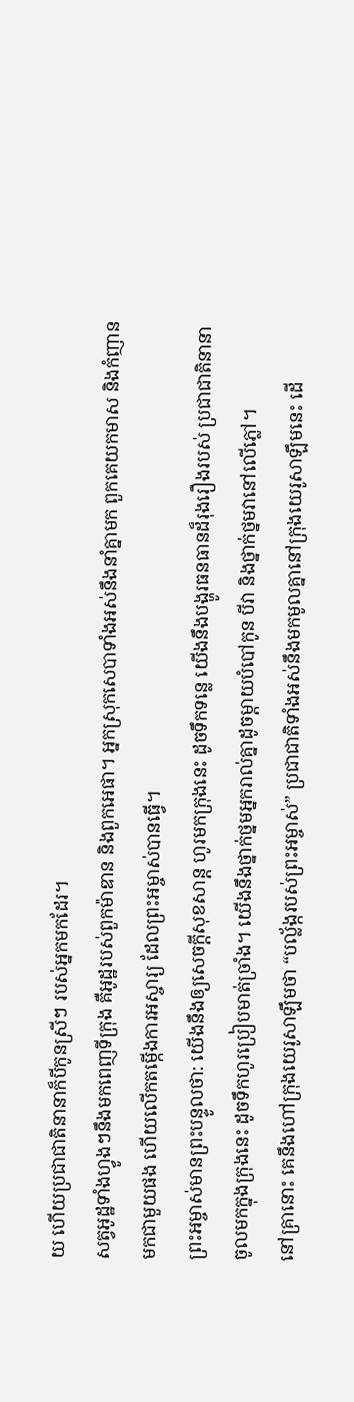យ ហើយប្រជាជាតិនានាក៏បីកូនស្រីៗ របស់អ្នកមកដែរ។
សត្វអូដ្ឋទាំងហ្វូងៗនឹងមកពេញទីក្រុង គឺអូដ្ឋរបស់ពួកម៉ាឌាន និងពួកអេផា។ អ្នកស្រុកសេបាទាំងអស់នឹងនាំគ្នាមក ពួកគេយកមាស និងកំញានមកជាមួយផង ហើយលើកតម្កើងការអស្ចារ្យ ដែលព្រះអម្ចាស់បានធ្វើ។
ព្រះអម្ចាស់មានព្រះបន្ទូលថា: យើងនឹងឲ្យសេចក្ដីសុខសាន្ត ហូរមកក្រុងនេះ ដូចទឹកទន្លេ យើងនឹងបង្ហូរធនធានដ៏រុងរឿងរបស់ ប្រជាជាតិនានាចូលមកក្នុងក្រុងនេះ ដូចទឹកហូរប្រៀបមាត់ច្រាំង។ យើងនឹងថ្នាក់ថ្នមអ្នករាល់គ្នាដូចម្ដាយបំបៅកូន បីវា និងថ្នាក់ថ្នមវានៅលើភ្លៅ។
នៅគ្រានោះ គេនឹងហៅក្រុងយេរូសាឡឹមថា “បល្ល័ង្ករបស់ព្រះអម្ចាស់” ប្រជាជាតិទាំងអស់នឹងមកមូលគ្នានៅក្រុងយេរូសាឡឹមនេះ ដើ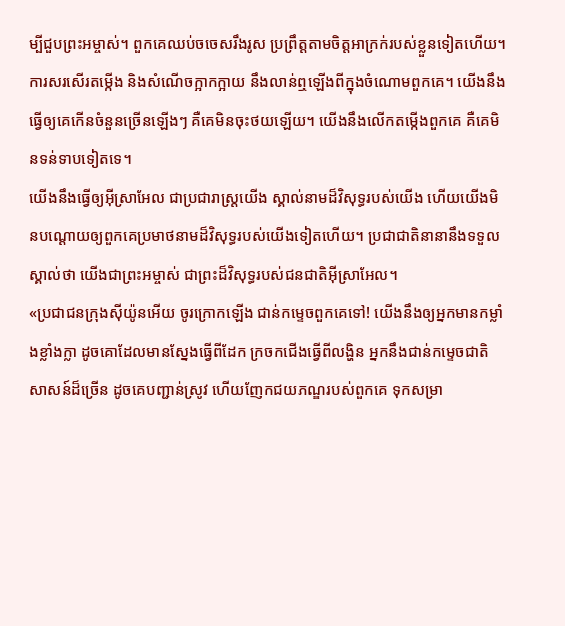ម្បីជួបព្រះអម្ចាស់។ ពួកគេឈប់ចចេសរឹងរូស ប្រព្រឹត្តតាមចិត្តអាក្រក់របស់ខ្លួនទៀតហើយ។
ការសរសើរតម្កើង និងសំណើចក្អាកក្អាយ នឹងលាន់ឮឡើងពីក្នុងចំណោមពួកគេ។ យើងនឹងធ្វើឲ្យគេកើនចំនួនច្រើនឡើងៗ គឺគេមិនចុះថយឡើយ។ យើងនឹងលើកតម្កើងពួកគេ គឺគេមិនទន់ទាបទៀតទេ។
យើងនឹងធ្វើឲ្យអ៊ីស្រាអែល ជាប្រជារាស្ត្រយើង ស្គាល់នាមដ៏វិសុទ្ធរបស់យើង ហើយយើងមិនបណ្ដោយឲ្យពួកគេប្រមាថនាមដ៏វិសុទ្ធរបស់យើងទៀតហើយ។ ប្រជាជាតិនានានឹងទទួលស្គាល់ថា យើងជាព្រះអម្ចាស់ ជាព្រះដ៏វិសុទ្ធរបស់ជនជាតិអ៊ីស្រាអែល។
«ប្រជាជនក្រុងស៊ីយ៉ូនអើយ ចូរក្រោកឡើង ជាន់កម្ទេចពួកគេទៅ! យើងនឹងឲ្យអ្នកមានកម្លាំងខ្លាំងក្លា ដូចគោដែលមានស្នែងធ្វើពីដែក ក្រចកជើងធ្វើពីលង្ហិន អ្នកនឹងជាន់កម្ទេចជាតិសាសន៍ដ៏ច្រើន ដូចគេបញ្ជាន់ស្រូវ ហើយញែកជយភណ្ឌរបស់ពួកគេ ទុកសម្រា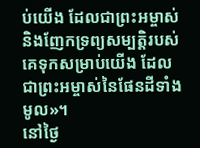ប់យើង ដែលជាព្រះអម្ចាស់ និងញែកទ្រព្យសម្បត្តិរបស់គេទុកសម្រាប់យើង ដែលជាព្រះអម្ចាស់នៃផែនដីទាំងមូល»។
នៅថ្ងៃ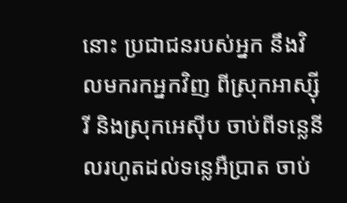នោះ ប្រជាជនរបស់អ្នក នឹងវិលមករកអ្នកវិញ ពីស្រុកអាស្ស៊ីរី និងស្រុកអេស៊ីប ចាប់ពីទន្លេនីលរហូតដល់ទន្លេអឺប្រាត ចាប់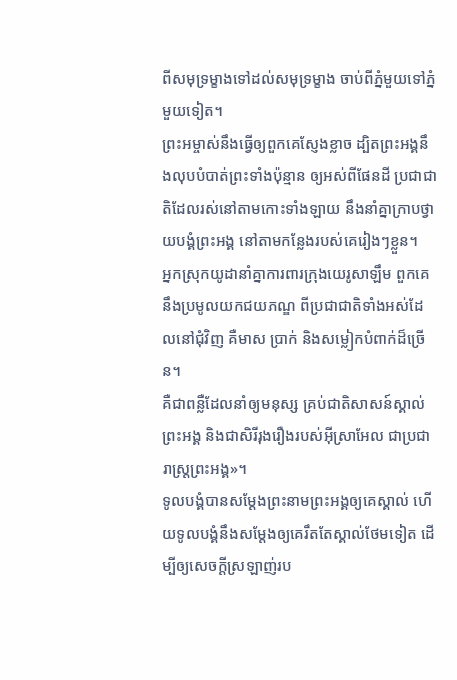ពីសមុទ្រម្ខាងទៅដល់សមុទ្រម្ខាង ចាប់ពីភ្នំមួយទៅភ្នំមួយទៀត។
ព្រះអម្ចាស់នឹងធ្វើឲ្យពួកគេស្ញែងខ្លាច ដ្បិតព្រះអង្គនឹងលុបបំបាត់ព្រះទាំងប៉ុន្មាន ឲ្យអស់ពីផែនដី ប្រជាជាតិដែលរស់នៅតាមកោះទាំងឡាយ នឹងនាំគ្នាក្រាបថ្វាយបង្គំព្រះអង្គ នៅតាមកន្លែងរបស់គេរៀងៗខ្លួន។
អ្នកស្រុកយូដានាំគ្នាការពារក្រុងយេរូសាឡឹម ពួកគេនឹងប្រមូលយកជយភណ្ឌ ពីប្រជាជាតិទាំងអស់ដែលនៅជុំវិញ គឺមាស ប្រាក់ និងសម្លៀកបំពាក់ដ៏ច្រើន។
គឺជាពន្លឺដែលនាំឲ្យមនុស្ស គ្រប់ជាតិសាសន៍ស្គាល់ព្រះអង្គ និងជាសិរីរុងរឿងរបស់អ៊ីស្រាអែល ជាប្រជារាស្ត្រព្រះអង្គ»។
ទូលបង្គំបានសម្តែងព្រះនាមព្រះអង្គឲ្យគេស្គាល់ ហើយទូលបង្គំនឹងសម្តែងឲ្យគេរឹតតែស្គាល់ថែមទៀត ដើម្បីឲ្យសេចក្ដីស្រឡាញ់រប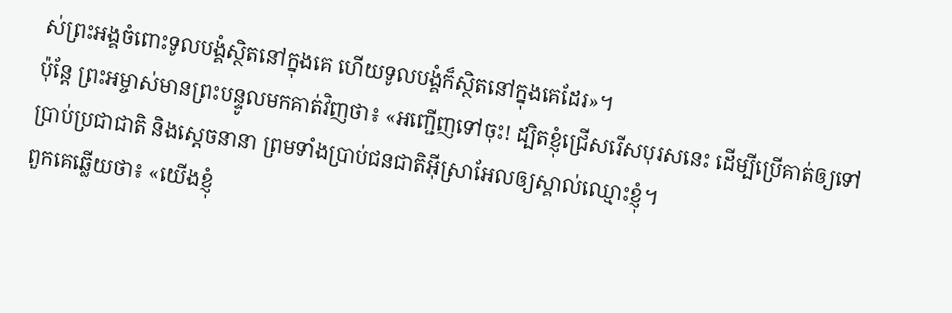ស់ព្រះអង្គចំពោះទូលបង្គំស្ថិតនៅក្នុងគេ ហើយទូលបង្គំក៏ស្ថិតនៅក្នុងគេដែរ»។
ប៉ុន្តែ ព្រះអម្ចាស់មានព្រះបន្ទូលមកគាត់វិញថា៖ «អញ្ជើញទៅចុះ! ដ្បិតខ្ញុំជ្រើសរើសបុរសនេះ ដើម្បីប្រើគាត់ឲ្យទៅប្រាប់ប្រជាជាតិ និងស្ដេចនានា ព្រមទាំងប្រាប់ជនជាតិអ៊ីស្រាអែលឲ្យស្គាល់ឈ្មោះខ្ញុំ។
ពួកគេឆ្លើយថា៖ «យើងខ្ញុំ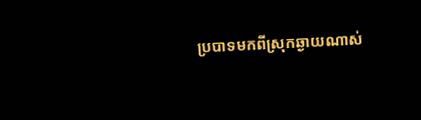ប្របាទមកពីស្រុកឆ្ងាយណាស់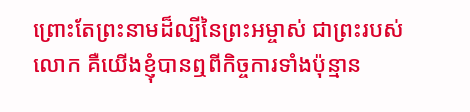ព្រោះតែព្រះនាមដ៏ល្បីនៃព្រះអម្ចាស់ ជាព្រះរបស់លោក គឺយើងខ្ញុំបានឮពីកិច្ចការទាំងប៉ុន្មាន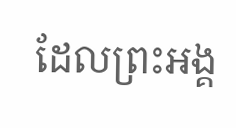ដែលព្រះអង្គ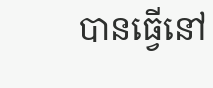បានធ្វើនៅ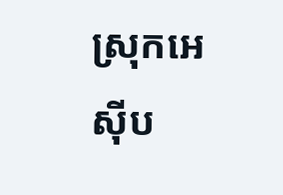ស្រុកអេស៊ីប